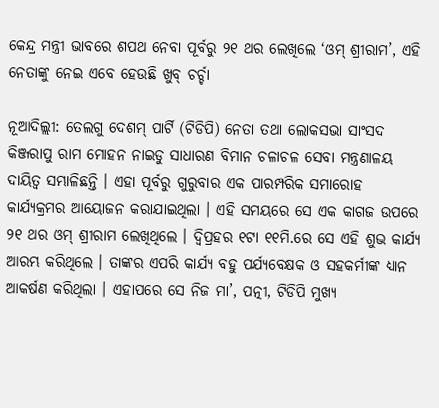କେନ୍ଦ୍ର ମନ୍ତ୍ରୀ ଭାବରେ ଶପଥ ନେବା ପୂର୍ବରୁ ୨୧ ଥର ଲେଖିଲେ ‘ଓମ୍ ଶ୍ରୀରାମ’, ଏହି ନେତାଙ୍କୁ ନେଇ ଏବେ ହେଉଛି ଖୁବ୍ ଚର୍ଚ୍ଚା

ନୂଆଦିଲ୍ଲୀ: ତେଲଗୁ ଦେଶମ୍ ପାର୍ଟି (ଟିଡିପି) ନେତା ତଥା ଲୋକସଭା ସାଂସଦ କିଞ୍ଜରାପୁ ରାମ ମୋହନ ନାଇଡୁ ସାଧାରଣ ବିମାନ ଚଳାଚଳ ସେବା ମନ୍ତ୍ରଣାଳୟ ଦାୟିତ୍ୱ ସମ୍ଭାଳିଛନ୍ତି । ଏହା ପୂର୍ବରୁ ଗୁରୁବାର ଏକ ପାରମ୍ପରିକ ସମାରୋହ କାର୍ଯ୍ୟକ୍ରମର ଆୟୋଜନ କରାଯାଇଥିଲା । ଏହି ସମୟରେ ସେ ଏକ କାଗଜ ଉପରେ ୨୧ ଥର ଓମ୍ ଶ୍ରୀରାମ ଲେଖିଥିଲେ । ଦ୍ୱିପ୍ରହର ୧ଟା ୧୧ମି.ରେ ସେ ଏହି ଶୁଭ କାର୍ଯ୍ୟ ଆରମ୍ଭ କରିଥିଲେ । ତାଙ୍କର ଏପରି କାର୍ଯ୍ୟ ବହୁ ପର୍ଯ୍ୟବେକ୍ଷକ ଓ ସହକର୍ମୀଙ୍କ ଧ୍ୟାନ ଆକର୍ଷଣ କରିଥିଲା । ଏହାପରେ ସେ ନିଜ ମା’, ପତ୍ନୀ, ଟିଡିପି ମୁଖ୍ୟ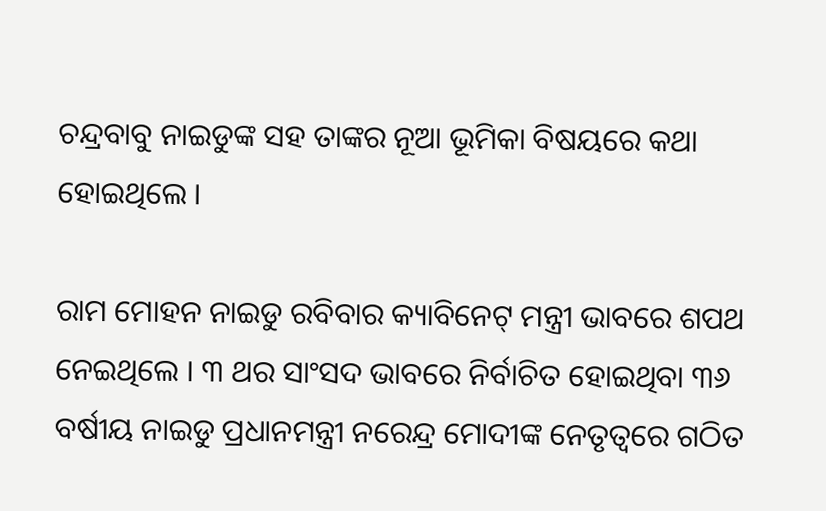ଚନ୍ଦ୍ରବାବୁ ନାଇଡୁଙ୍କ ସହ ତାଙ୍କର ନୂଆ ଭୂମିକା ବିଷୟରେ କଥା ହୋଇଥିଲେ ।

ରାମ ମୋହନ ନାଇଡୁ ରବିବାର କ୍ୟାବିନେଟ୍ ମନ୍ତ୍ରୀ ଭାବରେ ଶପଥ ନେଇଥିଲେ । ୩ ଥର ସାଂସଦ ଭାବରେ ନିର୍ବାଚିତ ହୋଇଥିବା ୩୬ ବର୍ଷୀୟ ନାଇଡୁ ପ୍ରଧାନମନ୍ତ୍ରୀ ନରେନ୍ଦ୍ର ମୋଦୀଙ୍କ ନେତୃତ୍ୱରେ ଗଠିତ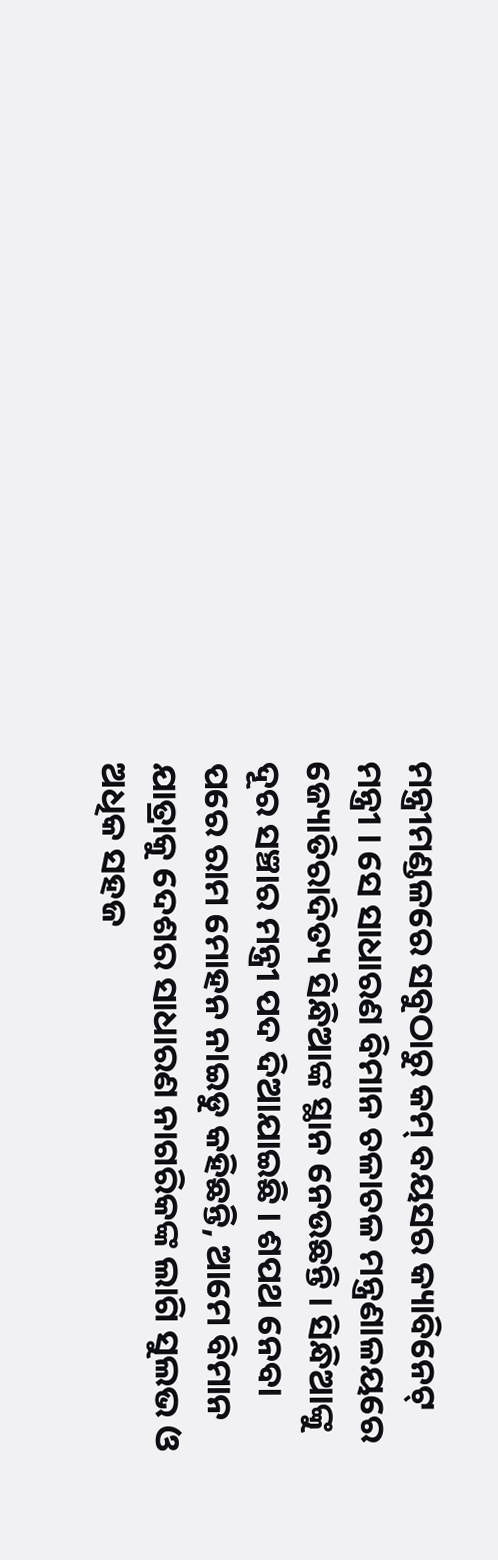ମନ୍ତ୍ରୀମଣ୍ଡଳରେ ସବୁଠାରୁ କମ୍ ବୟସର କ୍ୟାବିନେଟ୍ ମନ୍ତ୍ରୀ । ସେ ସାଧାରଣ ବିମାନ ଚଳାଚଳ ମନ୍ତ୍ରଣାଳୟରେ ଜ୍ୟୋତିରାଦିତ୍ୟ ସିନ୍ଧିଆଙ୍କ ସ୍ଥାନ ନେଉଛନ୍ତି । ସିନ୍ଧିଆଙ୍କୁ ଦୂର ସଞ୍ଚାର ମନ୍ତ୍ରୀ ପଦ ଦିଆଯାଇଛି । ଶପଥ ନେବା ପରେ ରାମ ମୋହନ ନାଇଡୁ କହିଛନ୍ତି, ଆମେ ବିମାନ ଯାତ୍ରାକୁ ଦେଶର ସାଧାରଣ ନାଗରିକଙ୍କ ଲାଗି ସୁଲଭ ଓ ଅଧିକ ସହଜ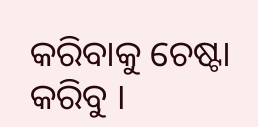କରିବାକୁ ଚେଷ୍ଟା କରିବୁ ।